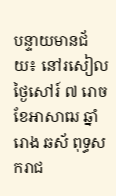បន្ទាយមានជ័យ៖ នៅរសៀលថ្ងៃសៅរ៍ ៧ រោច ខែអាសាឍ ឆ្នាំរោង ឆស័ ពុទ្ធសករាជ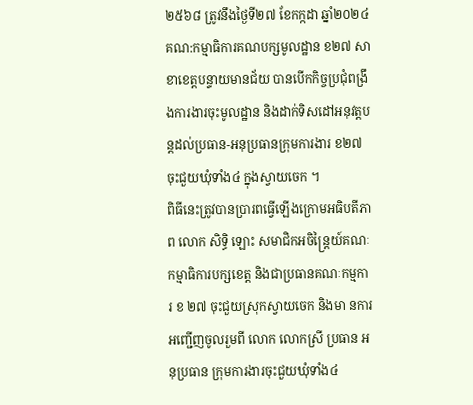២៥៦៨ ត្រូវនឹងថ្ងៃទី២៧ ខែកក្កដា ឆ្នាំ២០២៤ គណ:កម្មាធិការគណបក្សមូលដ្ឋាន ខ២៧ សាខាខេត្តបន្ទាយមានជ័យ បានបើកកិច្ចប្រជុំពង្រឹងការងារចុះមូលដ្ឋាន និងដាក់ទិសដៅអនុវត្តបន្តដល់ប្រធាន-អនុប្រធានក្រុមការងារ ខ២៧ ចុះជួយឃុំទាំង៤ ក្នុងស្វាយចេក ។
ពិធីនេះត្រូវបានប្រារពធ្វើឡើងក្រោមអធិបតីភាព លោក សិទ្ធិ ឡោះ សមាជិកអចិន្ត្រៃយ៍គណៈកម្មាធិការបក្សខេត្ត និងជាប្រធានគណៈកម្មការ ខ ២៧ ចុះជួយស្រុកស្វាយចេក និងមា នការអញ្ជើញចូលរួមពី លោក លោកស្រី ប្រធាន អនុប្រធាន ក្រុមការងារចុះជួយឃុំទាំង៤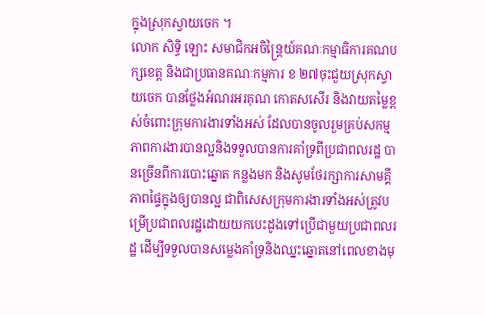ក្នុងស្រុកស្វាយចេក ។
លោក សិទ្ធិ ឡោះ សមាជិកអចិន្ត្រៃយ៍គណៈកម្មាធិការគណបក្សខេត្ត និងជាប្រធានគណៈកម្មការ ខ ២៧ចុះជួយស្រុកស្វាយចេក បានថ្លែងអំណរអរគុណ កោតសសើរ និងវាយតម្លៃខ្ពស់ចំពោះក្រុមការងារទាំងអស់ ដែលបានចូលរួមគ្រប់សកម្មភាពការងារបានល្អនិងទទួលបានការគាំទ្រពីប្រជាពលរដ្ឋ បានច្រើនពីការបោះឆ្នោត កន្លងមក និងសូមថែរក្សាការសាមគ្គីភាពផ្ទៃក្នុងឲ្យបានល្អ ជាពិសេសក្រុមការងារទាំងអស់ត្រូវបម្រើប្រជាពលរដ្ឋដោយយកបេះដូងទៅប្រើជាមួយប្រជាពលរដ្ឋ ដើម្បីទទួលបានសម្លេងគាំទ្រនិងឈ្នះឆ្នោតនៅពេលខាងមុ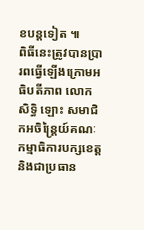ខបន្តទៀត ៕
ពិធីនេះត្រូវបានប្រារពធ្វើឡើងក្រោមអធិបតីភាព លោក សិទ្ធិ ឡោះ សមាជិកអចិន្ត្រៃយ៍គណៈកម្មាធិការបក្សខេត្ត និងជាប្រធាន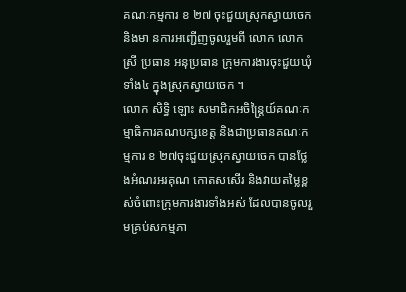គណៈកម្មការ ខ ២៧ ចុះជួយស្រុកស្វាយចេក និងមា នការអញ្ជើញចូលរួមពី លោក លោកស្រី ប្រធាន អនុប្រធាន ក្រុមការងារចុះជួយឃុំទាំង៤ ក្នុងស្រុកស្វាយចេក ។
លោក សិទ្ធិ ឡោះ សមាជិកអចិន្ត្រៃយ៍គណៈកម្មាធិការគណបក្សខេត្ត និងជាប្រធានគណៈកម្មការ ខ ២៧ចុះជួយស្រុកស្វាយចេក បានថ្លែងអំណរអរគុណ កោតសសើរ និងវាយតម្លៃខ្ពស់ចំពោះក្រុមការងារទាំងអស់ ដែលបានចូលរួមគ្រប់សកម្មភា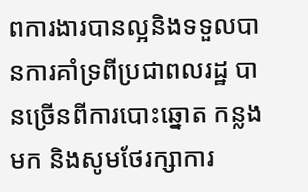ពការងារបានល្អនិងទទួលបានការគាំទ្រពីប្រជាពលរដ្ឋ បានច្រើនពីការបោះឆ្នោត កន្លងមក និងសូមថែរក្សាការ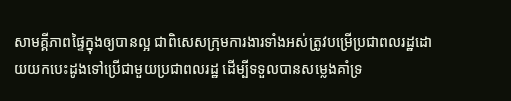សាមគ្គីភាពផ្ទៃក្នុងឲ្យបានល្អ ជាពិសេសក្រុមការងារទាំងអស់ត្រូវបម្រើប្រជាពលរដ្ឋដោយយកបេះដូងទៅប្រើជាមួយប្រជាពលរដ្ឋ ដើម្បីទទួលបានសម្លេងគាំទ្រ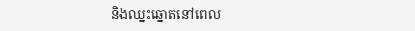និងឈ្នះឆ្នោតនៅពេល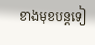ខាងមុខបន្តទៀ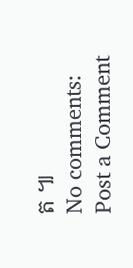ត ៕
No comments:
Post a Comment